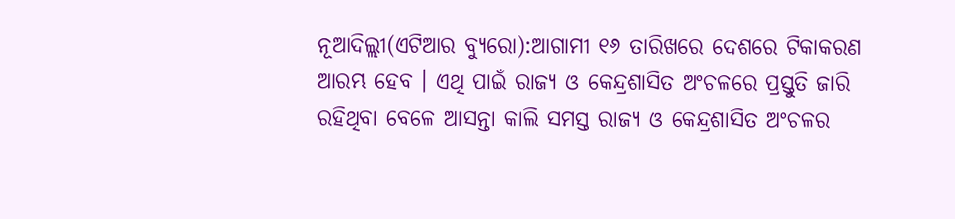ନୂଆଦିଲ୍ଲୀ(ଏଟିଆର ବ୍ୟୁରୋ):ଆଗାମୀ ୧୬ ତାରିଖରେ ଦେଶରେ ଟିକାକରଣ ଆରମ୍ଭ ହେବ । ଏଥି ପାଇଁ ରାଜ୍ୟ ଓ କେନ୍ଦ୍ରଶାସିତ ଅଂଚଳରେ ପ୍ରସ୍ତୁତି ଜାରି ରହିଥିବା ବେଳେ ଆସନ୍ତା କାଲି ସମସ୍ତ ରାଜ୍ୟ ଓ କେନ୍ଦ୍ରଶାସିତ ଅଂଚଳର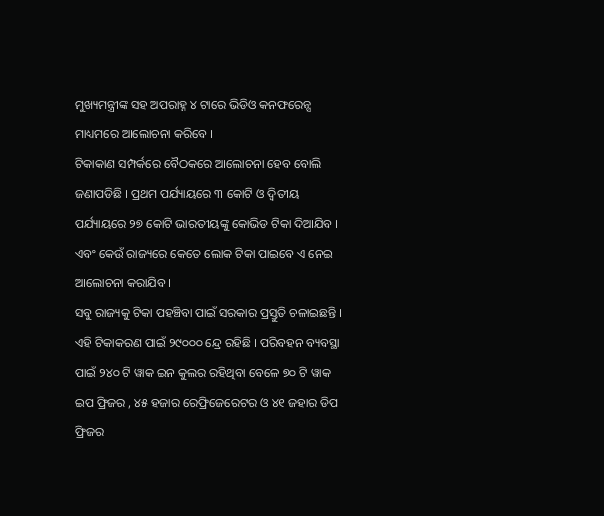ମୁଖ୍ୟମନ୍ତ୍ରୀଙ୍କ ସହ ଅପରାହ୍ନ ୪ ଟାରେ ଭିଡିଓ କନଫରେନ୍ସ ମାଧ୍ୟମରେ ଆଲୋଚନା କରିବେ ।
ଟିକାକାଣ ସମ୍ପର୍କରେ ବୈଠକରେ ଆଲୋଚନା ହେବ ବୋଲି ଜଣାପଡିଛି । ପ୍ରଥମ ପର୍ଯ୍ୟାୟରେ ୩ କୋଟି ଓ ଦ୍ୱିତୀୟ ପର୍ଯ୍ୟାୟରେ ୨୭ କୋଟି ଭାରତୀୟଙ୍କୁ କୋଭିଡ ଟିକା ଦିଆଯିବ । ଏବଂ କେଉଁ ରାଜ୍ୟରେ କେତେ ଲୋକ ଟିକା ପାଇବେ ଏ ନେଇ ଆଲୋଚନା କରାଯିବ ।
ସବୁ ରାଜ୍ୟକୁ ଟିକା ପହଞ୍ଚିବା ପାଇଁ ସରକାର ପ୍ରସ୍ତୁତି ଚଳାଇଛନ୍ତି । ଏହି ଟିକାକରଣ ପାଇଁ ୨୯୦୦୦ ନ୍ଦ୍ରେ ରହିଛି । ପରିବହନ ବ୍ୟବସ୍ଥା ପାଇଁ ୨୪୦ ଟି ୱାକ ଇନ କୁଲର ରହିଥିବା ବେଳେ ୭୦ ଟି ୱାକ ଇପ ଫ୍ରିଜର , ୪୫ ହଜାର ରେଫ୍ରିଜେରେଟର ଓ ୪୧ ଜହାର ଡିପ ଫ୍ରିଜର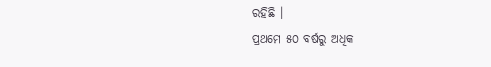ରହିଛି ।
ପ୍ରଥମେ ୫୦ ବର୍ଷରୁ ଅଧିକ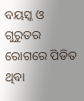ବୟସ୍କ ଓ ଗୁରୁତର ରୋଗରେ ପିଡିତ ଥିବା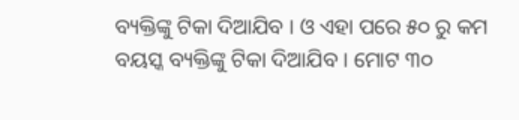ବ୍ୟକ୍ତିଙ୍କୁ ଟିକା ଦିଆଯିବ । ଓ ଏହା ପରେ ୫୦ ରୁ କମ ବୟସ୍କ ବ୍ୟକ୍ତିଙ୍କୁ ଟିକା ଦିଆଯିବ । ମୋଟ ୩୦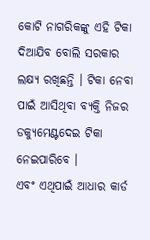କୋଟି ନାଗରିକଙ୍କୁ ଏହି ଟିକା ଦିଆଯିବ ବୋଲି ସରକାର ଲକ୍ଷ୍ୟ ରଖିଛନ୍ତି । ଟିକା ନେବା ପାଇଁ ଆସିଥିବା ବ୍ୟକ୍ତି ନିଜର ଡକ୍ୟୁମେଣ୍ଟଦେଇ ଟିକା ନେଇପାରିବେ ।
ଏବଂ ଏଥିପାଇଁ ଆଧାର କାର୍ଡ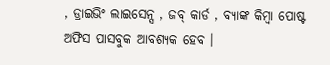, ଡ୍ରାଇଭିଂ ଲାଇସେନ୍ସ , ଜବ୍ କାର୍ଡ , ବ୍ୟାଙ୍କ କିମ୍ବା ପୋଷ୍ଟ ଅଫିସ ପାସବୁକ ଆବଶ୍ୟକ ହେବ ।